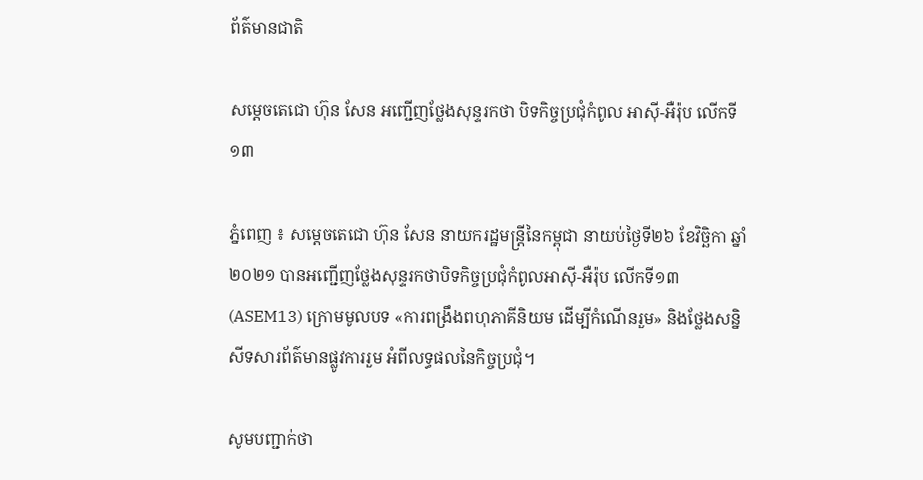ព័ត៌មានជាតិ

សម្តេចតេជោ ហ៊ុន សែន អញ្ជើញថ្លែងសុន្ទរកថា បិទកិច្ចប្រជុំកំពូល អាស៊ី-អឺរ៉ុប លើកទី១៣

ភ្នំពេញ ៖ សម្តេចតេជោ ហ៊ុន សែន នាយករដ្ឋមន្ដ្រីនៃកម្ពុជា នាយប់ថ្ងៃទី២៦ ខែវិច្ឆិកា ឆ្នាំ២០២១ បានអញ្ជើញថ្លែងសុន្ទរកថាបិទកិច្ចប្រជុំកំពូលអាស៊ី-អឺរ៉ុប លើកទី១៣ (ASEM13) ក្រោមមូលបទ «ការពង្រឹងពហុភាគីនិយម ដើម្បីកំណើនរួម» និងថ្លែងសន្និសីទសារព័ត៌មានផ្លូវការរួម អំពីលទ្ធផលនៃកិច្ចប្រជុំ។

សូមបញ្ជាក់ថា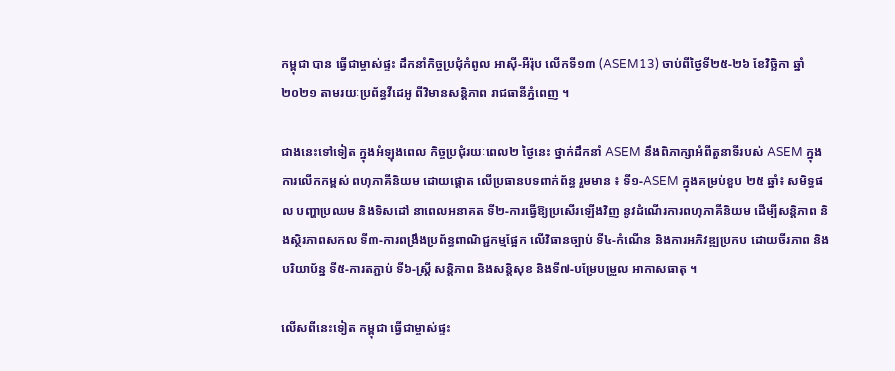កម្ពុជា បាន ធ្វើជាម្ចាស់ផ្ទះ ដឹកនាំកិច្ចប្រជុំកំពូល អាស៊ី-អឺរ៉ុប លើកទី១៣ (ASEM13) ចាប់ពីថ្ងៃទី២៥-២៦ ខែវិច្ឆិកា ឆ្នាំ២០២១ តាមរយៈប្រព័ន្ធវីដេអូ ពីវិមានសនិ្តភាព រាជធានីភ្នំពេញ ។

ជាងនេះទៅទៀត ក្នុងអំឡុងពេល កិច្ចប្រជុំរយៈពេល២ ថ្ងៃនេះ ថ្នាក់ដឹកនាំ ASEM នឹងពិភាក្សាអំពីតួនាទីរបស់ ASEM ក្នុងការលើកកម្ពស់ ពហុភាគីនិយម ដោយផ្តោត លើប្រធានបទពាក់ព័ន្ធ រួមមាន ៖ ទី១-ASEM ក្នុងគម្រប់ខួប ២៥ ឆ្នាំ៖ សមិទ្ធផល បញ្ហាប្រឈម និងទិសដៅ នាពេលអនាគត ទី២-ការធ្វើឱ្យប្រសើរឡើងវិញ នូវដំណើរការពហុភាគីនិយម ដើម្បីសន្តិភាព និងស្ថិរភាពសកល ទី៣-ការពង្រឹងប្រព័ន្ធពាណិជ្ជកម្មផ្អែក លើវិធានច្បាប់ ទី៤-កំណើន និងការអភិវឌ្ឍប្រកប ដោយចីរភាព និងបរិយាប័ន្ន ទី៥-ការតភ្ជាប់ ទី៦-ស្ត្រី សន្តិភាព និងសន្តិសុខ និងទី៧-បម្រែបម្រួល អាកាសធាតុ ។

លើសពីនេះទៀត កម្ពុជា ធ្វើជាម្ចាស់ផ្ទះ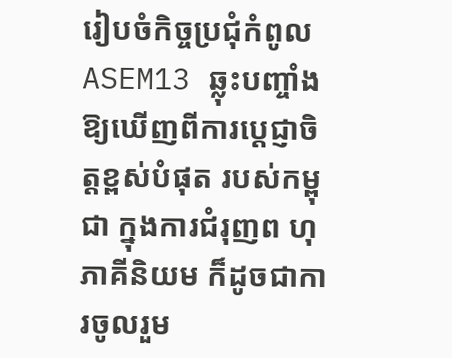រៀបចំកិច្ចប្រជុំកំពូល ASEM13 ឆ្លុះបញ្ចាំងឱ្យឃើញពីការប្តេជ្ញាចិត្តខ្ពស់បំផុត របស់កម្ពុជា ក្នុងការជំរុញព ហុភាគីនិយម ក៏ដូចជាការចូលរួម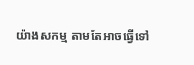យ៉ាងសកម្ម តាមតែអាចធ្វើទៅ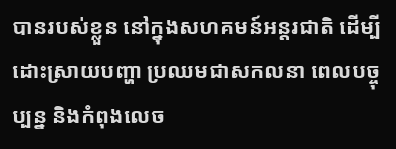បានរបស់ខ្លួន នៅក្នុងសហគមន៍អន្តរជាតិ ដើម្បីដោះស្រាយបញ្ហា ប្រឈមជាសកលនា ពេលបច្ចុប្បន្ន និងកំពុងលេច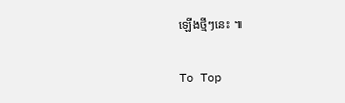ឡើងថ្មីៗនេះ ៕

To Top